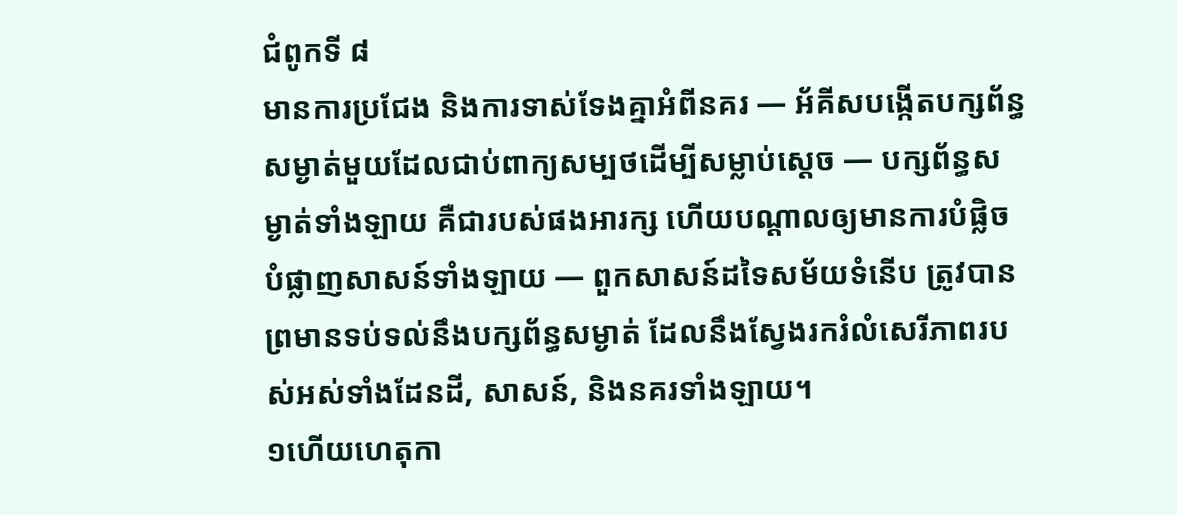ជំពូកទី ៨
មានការប្រជែង និងការទាស់ទែងគ្នាអំពីនគរ — អ័គីសបង្កើតបក្សព័ន្ធសម្ងាត់មួយដែលជាប់ពាក្យសម្បថដើម្បីសម្លាប់ស្ដេច — បក្សព័ន្ធសម្ងាត់ទាំងឡាយ គឺជារបស់ផងអារក្ស ហើយបណ្ដាលឲ្យមានការបំផ្លិចបំផ្លាញសាសន៍ទាំងឡាយ — ពួកសាសន៍ដទៃសម័យទំនើប ត្រូវបានព្រមានទប់ទល់នឹងបក្សព័ន្ធសម្ងាត់ ដែលនឹងស្វែងរករំលំសេរីភាពរបស់អស់ទាំងដែនដី, សាសន៍, និងនគរទាំងឡាយ។
១ហើយហេតុកា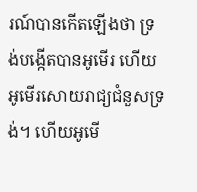រណ៍បានកើតឡើងថា ទ្រង់បង្កើតបានអូមើរ ហើយអូមើរសោយរាជ្យជំនួសទ្រង់។ ហើយអូមើ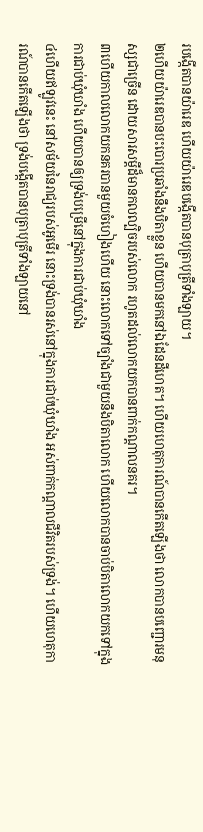របង្កើតបានយ៉ារេឌ ហើយយ៉ារេឌបង្កើតបានបុត្រាបុត្រីទាំងឡាយ។
២ហើយយ៉ារេឌបានបះបោរប្រឆាំងនឹងបិតាខ្លួន ហើយបានមកនៅឯដែនដីហេត។ ហើយហេតុការណ៍បានកើតឡើងថា លោកបានបញ្ជោរមនុស្សជាច្រើន ដោយសារសម្ដីដ៏មានកលល្បិចរបស់លោក រហូតដល់លោកយកបានពាក់កណ្ដាលនគរ។
៣ហើយកាលលោកយកនគរបានមួយចំហៀងហើយ នោះលោកទៅច្បាំងជាមួយនឹងបិតាលោក ហើយលោកបានចាប់បិតាលោកយកទៅក្នុងការជាប់ឃុំឃាំង ហើយបានឲ្យទ្រង់បម្រើនៅក្នុងការជាប់ឃុំឃាំង
៤ហើយឥឡូវនេះ នៅសម័យនៃរាជ្យរបស់អូមើរ នោះទ្រង់បានរស់នៅក្នុងការជាប់ឃុំឃាំង អស់ពាក់កណ្ដាលជីវិតរបស់ទ្រង់។ ហើយហេតុការណ៍បានកើតឡើងថា ទ្រង់បង្កើតបានបុត្រាបុត្រីទាំងឡាយនៅ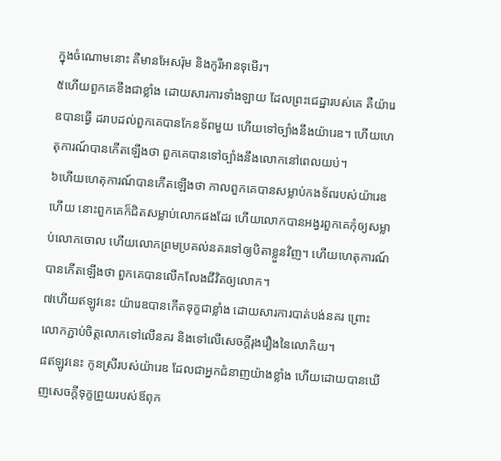ក្នុងចំណោមនោះ គឺមានអែសរ៉ុម និងកូរីអានទុមើរ។
៥ហើយពួកគេខឹងជាខ្លាំង ដោយសារការទាំងឡាយ ដែលព្រះជេដ្ឋារបស់គេ គឺយ៉ារេឌបានធ្វើ ដរាបដល់ពួកគេបានកែនទ័ពមួយ ហើយទៅច្បាំងនឹងយ៉ារេឌ។ ហើយហេតុការណ៍បានកើតឡើងថា ពួកគេបានទៅច្បាំងនឹងលោកនៅពេលយប់។
៦ហើយហេតុការណ៍បានកើតឡើងថា កាលពួកគេបានសម្លាប់កងទ័ពរបស់យ៉ារេឌហើយ នោះពួកគេក៏ជិតសម្លាប់លោកផងដែរ ហើយលោកបានអង្វរពួកគេកុំឲ្យសម្លាប់លោកចោល ហើយលោកព្រមប្រគល់នគរទៅឲ្យបិតាខ្លួនវិញ។ ហើយហេតុការណ៍បានកើតឡើងថា ពួកគេបានលើកលែងជីវិតឲ្យលោក។
៧ហើយឥឡូវនេះ យ៉ារេឌបានកើតទុក្ខជាខ្លាំង ដោយសារការបាត់បង់នគរ ព្រោះលោកភ្ជាប់ចិត្តលោកទៅលើនគរ និងទៅលើសេចក្ដីរុងរឿងនៃលោកិយ។
៨ឥឡូវនេះ កូនស្រីរបស់យ៉ារេឌ ដែលជាអ្នកជំនាញយ៉ាងខ្លាំង ហើយដោយបានឃើញសេចក្ដីទុក្ខព្រួយរបស់ឪពុក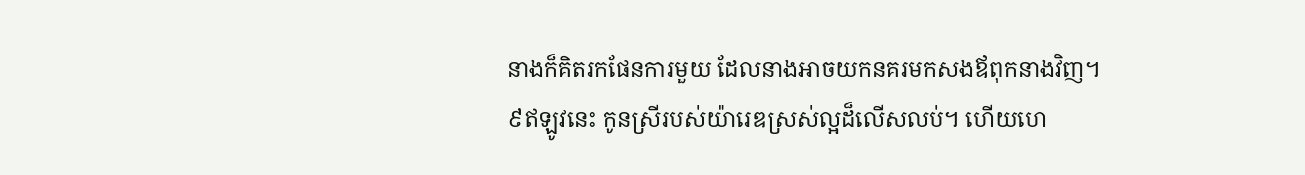នាងក៏គិតរកផែនការមួយ ដែលនាងអាចយកនគរមកសងឪពុកនាងវិញ។
៩ឥឡូវនេះ កូនស្រីរបស់យ៉ារេឌស្រស់ល្អដ៏លើសលប់។ ហើយហេ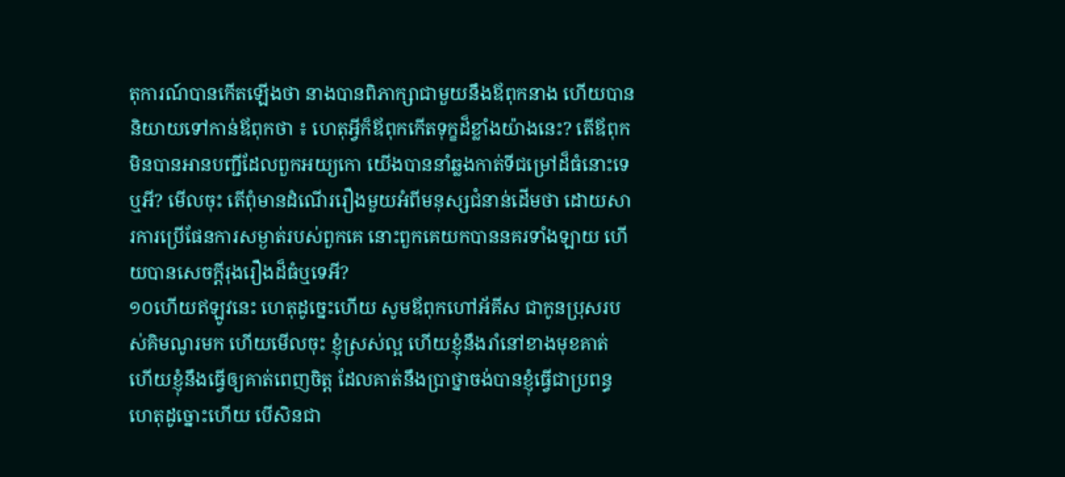តុការណ៍បានកើតឡើងថា នាងបានពិភាក្សាជាមួយនឹងឪពុកនាង ហើយបាននិយាយទៅកាន់ឪពុកថា ៖ ហេតុអ្វីក៏ឪពុកកើតទុក្ខដ៏ខ្លាំងយ៉ាងនេះ? តើឪពុកមិនបានអានបញ្ជីដែលពួកអយ្យកោ យើងបាននាំឆ្លងកាត់ទីជម្រៅដ៏ធំនោះទេឬអី? មើលចុះ តើពុំមានដំណើររឿងមួយអំពីមនុស្សជំនាន់ដើមថា ដោយសារការប្រើផែនការសម្ងាត់របស់ពួកគេ នោះពួកគេយកបាននគរទាំងឡាយ ហើយបានសេចក្ដីរុងរឿងដ៏ធំឬទេអី?
១០ហើយឥឡូវនេះ ហេតុដូច្នេះហើយ សូមឪពុកហៅអ័គីស ជាកូនប្រុសរបស់គិមណូរមក ហើយមើលចុះ ខ្ញុំស្រស់ល្អ ហើយខ្ញុំនឹងរាំនៅខាងមុខគាត់ ហើយខ្ញុំនឹងធ្វើឲ្យគាត់ពេញចិត្ត ដែលគាត់នឹងប្រាថ្នាចង់បានខ្ញុំធ្វើជាប្រពន្ធ ហេតុដូច្នោះហើយ បើសិនជា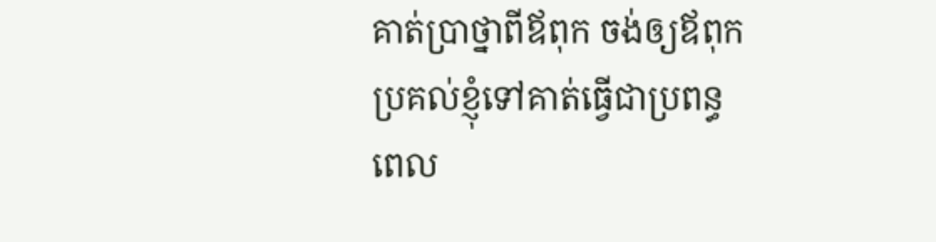គាត់ប្រាថ្នាពីឪពុក ចង់ឲ្យឪពុកប្រគល់ខ្ញុំទៅគាត់ធ្វើជាប្រពន្ធ ពេល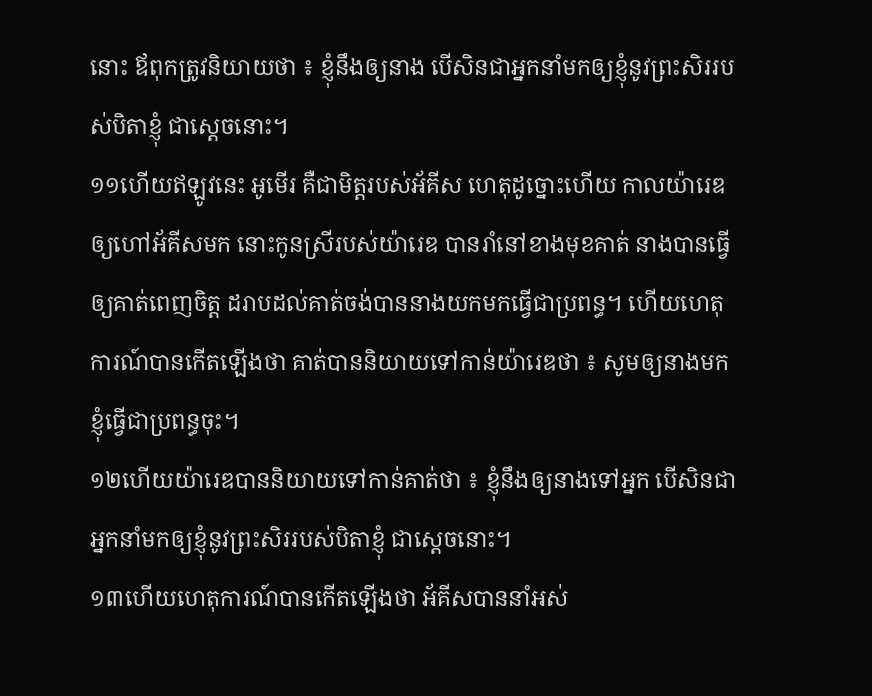នោះ ឪពុកត្រូវនិយាយថា ៖ ខ្ញុំនឹងឲ្យនាង បើសិនជាអ្នកនាំមកឲ្យខ្ញុំនូវព្រះសិររបស់បិតាខ្ញុំ ជាស្ដេចនោះ។
១១ហើយឥឡូវនេះ អូមើរ គឺជាមិត្តរបស់អ័គីស ហេតុដូច្នោះហើយ កាលយ៉ារេឌឲ្យហៅអ័គីសមក នោះកូនស្រីរបស់យ៉ារេឌ បានរាំនៅខាងមុខគាត់ នាងបានធ្វើឲ្យគាត់ពេញចិត្ត ដរាបដល់គាត់ចង់បាននាងយកមកធ្វើជាប្រពន្ធ។ ហើយហេតុការណ៍បានកើតឡើងថា គាត់បាននិយាយទៅកាន់យ៉ារេឌថា ៖ សូមឲ្យនាងមកខ្ញុំធ្វើជាប្រពន្ធចុះ។
១២ហើយយ៉ារេឌបាននិយាយទៅកាន់គាត់ថា ៖ ខ្ញុំនឹងឲ្យនាងទៅអ្នក បើសិនជាអ្នកនាំមកឲ្យខ្ញុំនូវព្រះសិររបស់បិតាខ្ញុំ ជាស្ដេចនោះ។
១៣ហើយហេតុការណ៍បានកើតឡើងថា អ័គីសបាននាំអស់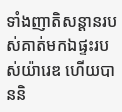ទាំងញាតិសន្តានរបស់គាត់មកឯផ្ទះរបស់យ៉ារេឌ ហើយបាននិ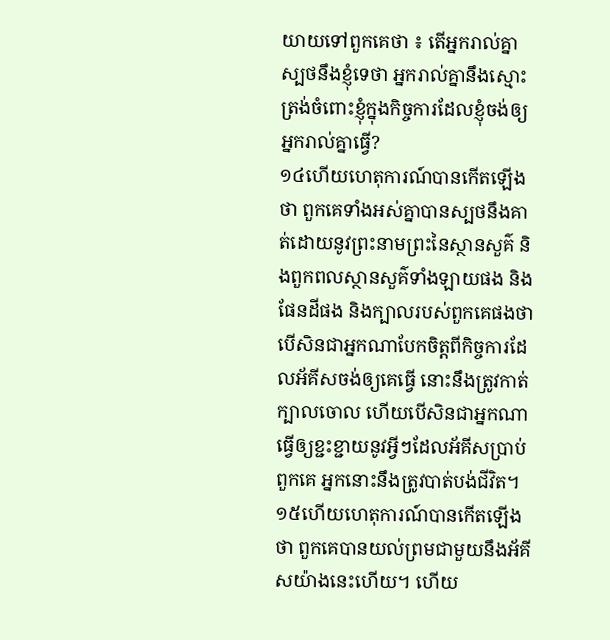យាយទៅពួកគេថា ៖ តើអ្នករាល់គ្នាស្បថនឹងខ្ញុំទេថា អ្នករាល់គ្នានឹងស្មោះត្រង់ចំពោះខ្ញុំក្នុងកិច្ចការដែលខ្ញុំចង់ឲ្យអ្នករាល់គ្នាធ្វើ?
១៤ហើយហេតុការណ៍បានកើតឡើងថា ពួកគេទាំងអស់គ្នាបានស្បថនឹងគាត់ដោយនូវព្រះនាមព្រះនៃស្ថានសួគ៌ និងពួកពលស្ថានសួគ៌ទាំងឡាយផង និងផែនដីផង និងក្បាលរបស់ពួកគេផងថា បើសិនជាអ្នកណាបែកចិត្តពីកិច្ចការដែលអ័គីសចង់ឲ្យគេធ្វើ នោះនឹងត្រូវកាត់ក្បាលចោល ហើយបើសិនជាអ្នកណាធ្វើឲ្យខ្ជះខ្ជាយនូវអ្វីៗដែលអ័គីសប្រាប់ពួកគេ អ្នកនោះនឹងត្រូវបាត់បង់ជីវិត។
១៥ហើយហេតុការណ៍បានកើតឡើងថា ពួកគេបានយល់ព្រមជាមួយនឹងអ័គីសយ៉ាងនេះហើយ។ ហើយ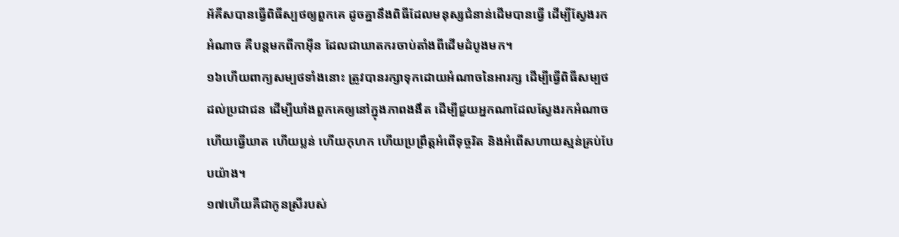អ័គីសបានធ្វើពិធីស្បថឲ្យពួកគេ ដូចគ្នានឹងពិធីដែលមនុស្សជំនាន់ដើមបានធ្វើ ដើម្បីស្វែងរកអំណាច គឺបន្តមកពីកាអ៊ីន ដែលជាឃាតករចាប់តាំងពីដើមដំបូងមក។
១៦ហើយពាក្យសម្បថទាំងនោះ ត្រូវបានរក្សាទុកដោយអំណាចនៃអារក្ស ដើម្បីធ្វើពិធីសម្បថដល់ប្រជាជន ដើម្បីឃាំងពួកគេឲ្យនៅក្នុងភាពងងឹត ដើម្បីជួយអ្នកណាដែលស្វែងរកអំណាច ហើយធ្វើឃាត ហើយប្លន់ ហើយកុហក ហើយប្រព្រឹត្តអំពើទុច្ចរិត និងអំពើសហាយស្មន់គ្រប់បែបយ៉ាង។
១៧ហើយគឺជាកូនស្រីរបស់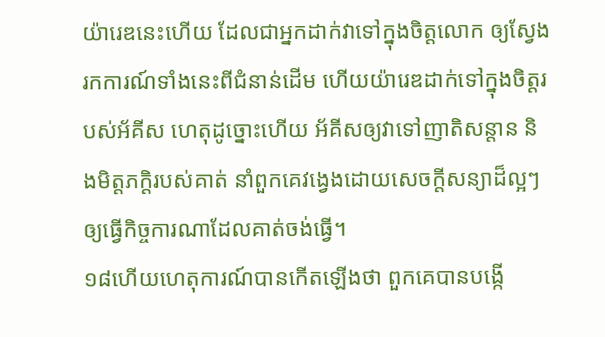យ៉ារេឌនេះហើយ ដែលជាអ្នកដាក់វាទៅក្នុងចិត្តលោក ឲ្យស្វែងរកការណ៍ទាំងនេះពីជំនាន់ដើម ហើយយ៉ារេឌដាក់ទៅក្នុងចិត្តរបស់អ័គីស ហេតុដូច្នោះហើយ អ័គីសឲ្យវាទៅញាតិសន្តាន និងមិត្តភក្តិរបស់គាត់ នាំពួកគេវង្វេងដោយសេចក្ដីសន្យាដ៏ល្អៗ ឲ្យធ្វើកិច្ចការណាដែលគាត់ចង់ធ្វើ។
១៨ហើយហេតុការណ៍បានកើតឡើងថា ពួកគេបានបង្កើ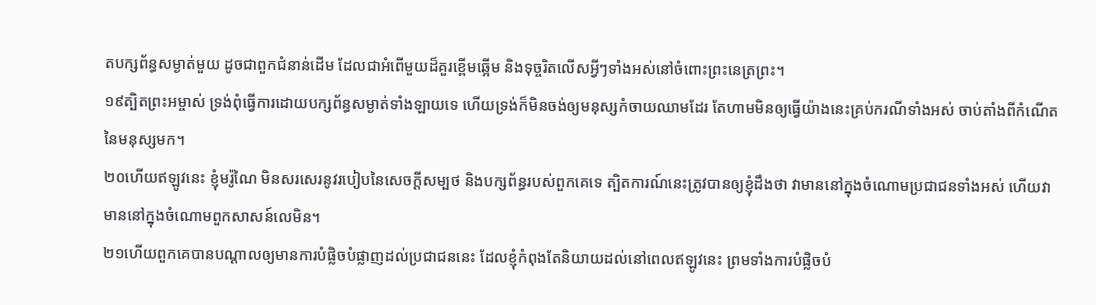តបក្សព័ន្ធសម្ងាត់មួយ ដូចជាពួកជំនាន់ដើម ដែលជាអំពើមួយដ៏គួរខ្ពើមឆ្អើម និងទុច្ចរិតលើសអ្វីៗទាំងអស់នៅចំពោះព្រះនេត្រព្រះ។
១៩ត្បិតព្រះអម្ចាស់ ទ្រង់ពុំធ្វើការដោយបក្សព័ន្ធសម្ងាត់ទាំងឡាយទេ ហើយទ្រង់ក៏មិនចង់ឲ្យមនុស្សកំចាយឈាមដែរ តែហាមមិនឲ្យធ្វើយ៉ាងនេះគ្រប់ករណីទាំងអស់ ចាប់តាំងពីកំណើតនៃមនុស្សមក។
២០ហើយឥឡូវនេះ ខ្ញុំមរ៉ូណៃ មិនសរសេរនូវរបៀបនៃសេចក្ដីសម្បថ និងបក្សព័ន្ធរបស់ពួកគេទេ ត្បិតការណ៍នេះត្រូវបានឲ្យខ្ញុំដឹងថា វាមាននៅក្នុងចំណោមប្រជាជនទាំងអស់ ហើយវាមាននៅក្នុងចំណោមពួកសាសន៍លេមិន។
២១ហើយពួកគេបានបណ្ដាលឲ្យមានការបំផ្លិចបំផ្លាញដល់ប្រជាជននេះ ដែលខ្ញុំកំពុងតែនិយាយដល់នៅពេលឥឡូវនេះ ព្រមទាំងការបំផ្លិចបំ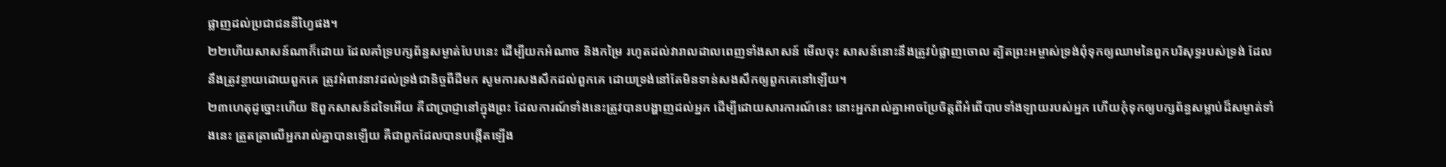ផ្លាញដល់ប្រជាជននីហ្វៃផង។
២២ហើយសាសន៍ណាក៏ដោយ ដែលគាំទ្របក្សព័ន្ធសម្ងាត់បែបនេះ ដើម្បីយកអំណាច និងកម្រៃ រហូតដល់វារាលដាលពេញទាំងសាសន៍ មើលចុះ សាសន៍នោះនឹងត្រូវបំផ្លាញចោល ត្បិតព្រះអម្ចាស់ទ្រង់ពុំទុកឲ្យឈាមនៃពួកបរិសុទ្ធរបស់ទ្រង់ ដែលនឹងត្រូវខ្ចាយដោយពួកគេ ត្រូវអំពាវនាវដល់ទ្រង់ជានិច្ចពីដីមក សូមការសងសឹកដល់ពួកគេ ដោយទ្រង់នៅតែមិនទាន់សងសឹកឲ្យពួកគេនៅឡើយ។
២៣ហេតុដូច្នោះហើយ ឱពួកសាសន៍ដទៃអើយ គឺជាប្រាជ្ញានៅក្នុងព្រះ ដែលការណ៍ទាំងនេះត្រូវបានបង្ហាញដល់អ្នក ដើម្បីដោយសារការណ៍នេះ នោះអ្នករាល់គ្នាអាចប្រែចិត្តពីអំពើបាបទាំងឡាយរបស់អ្នក ហើយកុំទុកឲ្យបក្សព័ន្ធសម្លាប់ដ៏សម្ងាត់ទាំងនេះ ត្រួតត្រាលើអ្នករាល់គ្នាបានឡើយ គឺជាពួកដែលបានបង្កើតឡើង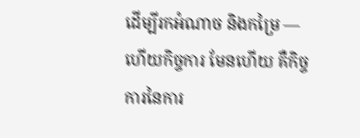ដើម្បីរកអំណាច និងកម្រៃ — ហើយកិច្ចការ មែនហើយ គឺកិច្ចការនៃការ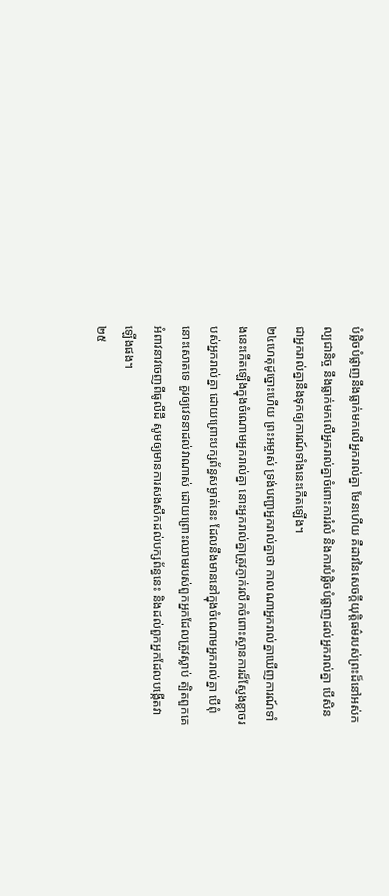បំផ្លិចបំផ្លាញនឹងធ្លាក់មកលើអ្នករាល់គ្នា មែនហើយ គឺដាវនៃសេចក្ដីយុត្តិធម៌របស់ព្រះដ៏នៅអស់កល្បជានិច្ច នឹងធ្លាក់មកលើអ្នករាល់គ្នាចំពោះការរំលំ និងការបំផ្លិចបំផ្លាញដល់អ្នករាល់គ្នា បើសិនជាអ្នករាល់គ្នានឹងទុកឲ្យការណ៍ទាំងនេះកើតឡើង។
២៤ហេតុដូច្នោះហើយ ព្រះអម្ចាស់ ទ្រង់បញ្ជាអ្នករាល់គ្នាថា កាលណាអ្នករាល់គ្នាឃើញការណ៍ទាំងនេះកើតឡើងក្នុងចំណោមអ្នករាល់គ្នា នោះអ្នករាល់គ្នាត្រូវភ្ញាក់រលឹកចំពោះស្ថានការដ៏ស្ញែងខ្លាចរបស់អ្នករាល់គ្នា ដោយព្រោះបក្សព័ន្ធសម្ងាត់នេះ ដែលនឹងមាននៅក្នុងចំណោមអ្នករាល់គ្នា បើពុំនោះសោតទេ គួរឲ្យវេទនាដល់វាណាស់ ដោយព្រោះឈាមរបស់ពួកអ្នកដែលត្រូវស្លាប់ ត្បិតពួកគេអំពាវនាវចេញពីធូលីដី សូមឲ្យមានការសងសឹកដល់បក្សព័ន្ធនេះ និងដល់ពួកអ្នកដែលបង្កើតវាឡើងផង។
២៥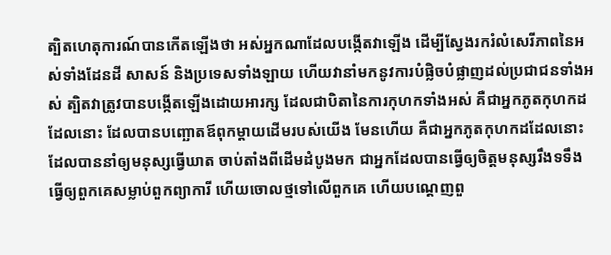ត្បិតហេតុការណ៍បានកើតឡើងថា អស់អ្នកណាដែលបង្កើតវាឡើង ដើម្បីស្វែងរករំលំសេរីភាពនៃអស់ទាំងដែនដី សាសន៍ និងប្រទេសទាំងឡាយ ហើយវានាំមកនូវការបំផ្លិចបំផ្លាញដល់ប្រជាជនទាំងអស់ ត្បិតវាត្រូវបានបង្កើតឡើងដោយអារក្ស ដែលជាបិតានៃការកុហកទាំងអស់ គឺជាអ្នកភូតកុហកដដែលនោះ ដែលបានបញ្ឆោតឪពុកម្ដាយដើមរបស់យើង មែនហើយ គឺជាអ្នកភូតកុហកដដែលនោះ ដែលបាននាំឲ្យមនុស្សធ្វើឃាត ចាប់តាំងពីដើមដំបូងមក ជាអ្នកដែលបានធ្វើឲ្យចិត្តមនុស្សរឹងទទឹង ធ្វើឲ្យពួកគេសម្លាប់ពួកព្យាការី ហើយចោលថ្មទៅលើពួកគេ ហើយបណ្ដេញពួ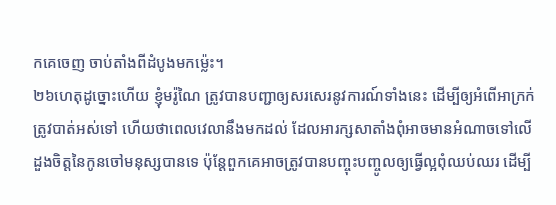កគេចេញ ចាប់តាំងពីដំបូងមកម្ល៉េះ។
២៦ហេតុដូច្នោះហើយ ខ្ញុំមរ៉ូណៃ ត្រូវបានបញ្ជាឲ្យសរសេរនូវការណ៍ទាំងនេះ ដើម្បីឲ្យអំពើអាក្រក់ត្រូវបាត់អស់ទៅ ហើយថាពេលវេលានឹងមកដល់ ដែលអារក្សសាតាំងពុំអាចមានអំណាចទៅលើដួងចិត្តនៃកូនចៅមនុស្សបានទេ ប៉ុន្តែពួកគេអាចត្រូវបានបញ្ចុះបញ្ចូលឲ្យធ្វើល្អពុំឈប់ឈរ ដើម្បី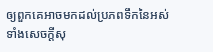ឲ្យពួកគេអាចមកដល់ប្រភពទឹកនៃអស់ទាំងសេចក្ដីសុ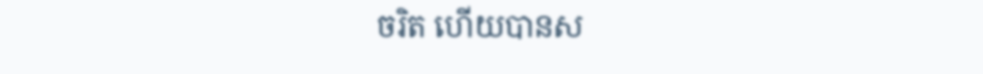ចរិត ហើយបានស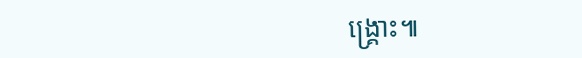ង្គ្រោះ៕